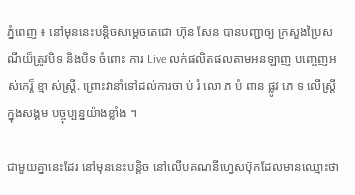ភ្នំពេញ ៖ នៅមុននេះបន្តិចសម្តេចតេជោ ហ៊ុន សែន បានបញ្ជាឲ្យ ក្រសួងប្រៃសណីយ៏ត្រូវបិទ និងបិទ ចំពោះ ការ Live លក់ផលិតផលតាមអនឡាញ បញ្ចេញអស់កេរ្ត៏ ខ្មា ស់ស្ត្រី. ព្រោះវានាំទៅដល់ការចា ប់ រំ លោ ភ បំ ពាន ផ្លូវ ភេ ទ លើស្ត្រី ក្នុងសង្គម បច្ចុប្បន្នយ៉ាងខ្លាំង ។

ជាមួយគ្នានេះដែរ នៅមុននេះបន្តិច នៅលើបគណនីហ្វេសប៊ុកដែលមានឈ្មោះថា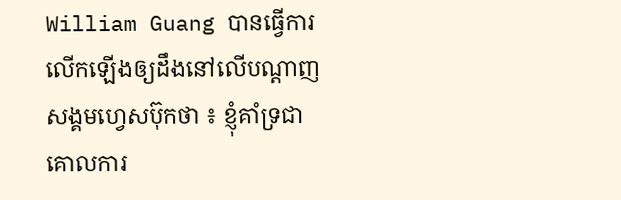William Guang បានធ្វើការលើកឡើងឲ្យដឹងនៅលើបណ្តាញសង្គមហ្វេសប៊ុកថា ៖ ខ្ញុំគាំទ្រជាគោលការ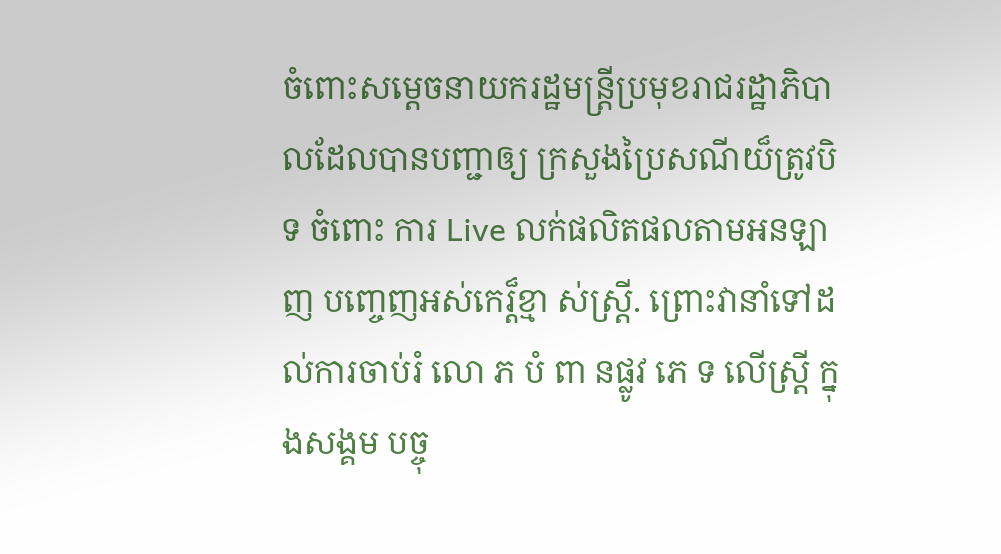ចំពោះសម្ដេចនាយករដ្ឋមន្ត្រីប្រមុខរាជរដ្ឋាភិបាលដែលបានបញ្ជាឲ្យ ក្រសួងប្រៃសណីយ៏ត្រូវបិទ ចំពោះ ការ Live លក់ផលិតផលតាមអនឡាញ បញ្ចេញអស់កេរ្ត៏ខ្មា ស់ស្ត្រី. ព្រោះវានាំទៅដល់ការចាប់រំ លោ ភ បំ ពា នផ្លូវ ភេ ទ លើស្ត្រី ក្នុងសង្គម បច្ចុ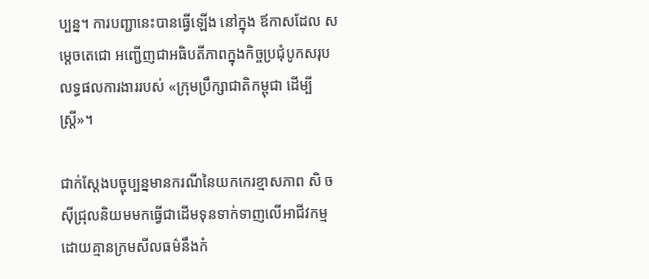ប្បន្ន។ ការបញ្ជានេះបានធ្វើឡើង នៅក្នុង ឪកាសដែល សម្តេចតេជោ អញ្ជើញជាអធិបតីភាពក្នុងកិច្ចប្រជុំបូកសរុបលទ្ធផលការងាររបស់ «ក្រុមប្រឹក្សាជាតិកម្ពុជា ដើម្បីស្ត្រី»។

ជាក់ស្ដែងបច្ចុប្បន្នមានករណីនៃយកកេរខ្មាសភាព សិ ចស៊ីជ្រុលនិយមមកធ្វេីជាដេីមទុនទាក់ទាញលេីអាជីវកម្មដោយគ្មានក្រមសីលធម៌នឹងកំ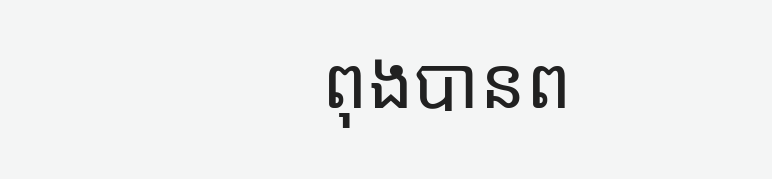ពុងបានព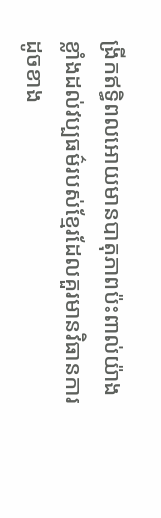ង្រីកឥទ្ធិពលអោយមានបាតុភាពប៉ះពាល់យ៉ាងខ្លាំងដល់វប្បធម៌របស់ខ្មែរដែលគួរមានវិធានការដូចខាង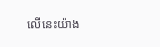លេីនេះយ៉ាង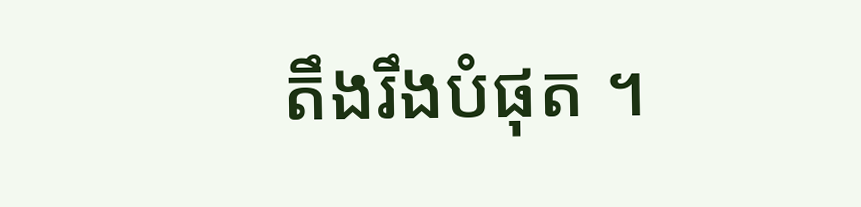តឹងរឹងបំផុត ។